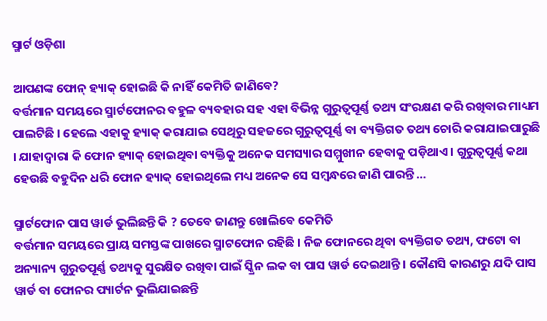ସ୍ମାର୍ଟ ଓଡ଼ିଶା

ଆପଣଙ୍କ ଫୋନ୍ ହ୍ୟାକ୍ ହୋଇଛି କି ନାହିଁ କେମିତି ଜାଣିବେ?
ବର୍ତ୍ତମାନ ସମୟରେ ସ୍ମାର୍ଟଫୋନର ବହୁଳ ବ୍ୟବହାର ସହ ଏହା ବିଭିନ୍ନ ଗୁରୁତ୍ୱପୂର୍ଣ୍ଣ ତଥ୍ୟ ସଂରକ୍ଷଣ କରି ରଖିବାର ମାଧ୍ୟମ ପାଲଟିଛି । ହେଲେ ଏହାକୁ ହ୍ୟାକ୍ କରାଯାଇ ସେଥିରୁ ସହଜରେ ଗୁରୁତ୍ୱପୂର୍ଣ୍ଣ ବା ବ୍ୟକ୍ତିଗତ ତଥ୍ୟ ଚୋରି କରାଯାଇପାରୁଛି । ଯାହାଦ୍ୱାରା କି ଫୋନ ହ୍ୟାକ୍ ହୋଇଥିବା ବ୍ୟକ୍ତିକୁ ଅନେକ ସମସ୍ୟାର ସମ୍ମୁଖୀନ ହେବାକୁ ପଡ଼ିଥାଏ । ଗୁରୁତ୍ୱପୂର୍ଣ୍ଣ କଥା ହେଉଛି ବହୁଦିନ ଧରି ଫୋନ ହ୍ୟାକ୍ ହୋଇଥିଲେ ମଧ୍ୟ ଅନେକ ସେ ସମ୍ବନ୍ଧରେ ଜାଣି ପାରନ୍ତି …

ସ୍ମାର୍ଟଫୋନ ପାସ ୱାର୍ଡ ଭୁଲିଛନ୍ତି କି ? ତେବେ ଜାଣନ୍ତୁ ଖୋଲିବେ କେମିତି
ବର୍ତ୍ତମାନ ସମୟରେ ପ୍ରାୟ ସମସ୍ତଙ୍କ ପାଖରେ ସ୍ମାଟଫୋନ ରହିଛି । ନିଜ ଫୋନରେ ଥିବା ବ୍ୟକ୍ତିଗତ ତଥ୍ୟ, ଫଟୋ ବା ଅନ୍ୟାନ୍ୟ ଗୁରୁତପୂର୍ଣ୍ଣ ତଥ୍ୟକୁ ସୁରକ୍ଷିତ ରଖିବା ପାଇଁ ସ୍କ୍ରିନ ଲକ ବା ପାସ ୱାର୍ଡ ଦେଇଥାନ୍ତି । କୌଣସି କାରଣରୁ ଯଦି ପାସ ୱାର୍ଡ ବା ଫୋନର ପ୍ୟାର୍ଟନ ଭୁଲିଯାଇଛନ୍ତି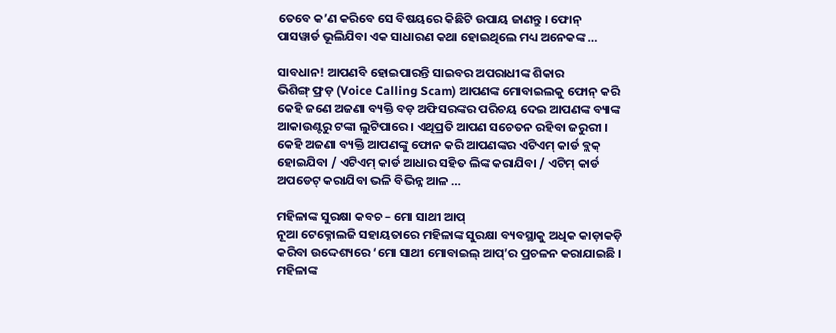ତେବେ କ’ଣ କରିବେ ସେ ବିଷୟରେ କିଛିଟି ଉପାୟ ଜାଣନ୍ତୁ । ଫୋନ୍ ପାସୱାର୍ଡ ଭୂଲିଯିବା ଏକ ସାଧାରଣ କଥା ହୋଇଥିଲେ ମଧ୍ୟ ଅନେକଙ୍କ …

ସାବଧାନ! ଆପଣବି ହୋଇପାରନ୍ତି ସାଇବର ଅପରାଧୀଙ୍କ ଶିକାର
ଭିଶିଙ୍ଗ୍ ଫ୍ରଡ଼ (Voice Calling Scam) ଆପଣଙ୍କ ମୋବାଇଲକୁ ଫୋନ୍ କରି କେହି ଜଣେ ଅଜଣା ବ୍ୟକ୍ତି ବଡ଼ ଅଫିସରଙ୍କର ପରିଚୟ ଦେଇ ଆପଣଙ୍କ ବ୍ୟାଙ୍କ ଆକାଉଣ୍ଟରୁ ଟଙ୍କା ଲୁଟିପାରେ । ଏଥିପ୍ରତି ଆପଣ ସଚେତନ ରହିବା ଜରୁରୀ । କେହି ଅଜଣା ବ୍ୟକ୍ତି ଆପଣଙ୍କୁ ଫୋନ କରି ଆପଣଙ୍କର ଏଟିଏମ୍ କାର୍ଡ ବ୍ଲକ୍ ହୋଇଯିବା / ଏଟିଏମ୍ କାର୍ଡ ଆଧାର ସହିତ ଲିଙ୍କ କରାଯିବା / ଏଟିମ୍ କାର୍ଡ ଅପଡେଟ୍ କରାଯିବା ଭଳି ବିଭିନ୍ନ ଆଳ …

ମହିଳାଙ୍କ ସୁରକ୍ଷା କବଚ – ମୋ ସାଥୀ ଆପ୍
ନୂଆ ଟେକ୍ନୋଲଜି ସହାୟତାରେ ମହିଳାଙ୍କ ସୁରକ୍ଷା ବ୍ୟବସ୍ଥାକୁ ଅଧିକ କାଡ଼ାକଡ଼ି କରିବା ଉଦ୍ଦେଶ୍ୟରେ ‘ମୋ ସାଥୀ ମୋବାଇଲ୍ ଆପ୍’ର ପ୍ରଚଳନ କରାଯାଇଛି । ମହିଳାଙ୍କ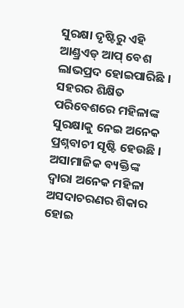ସୁରକ୍ଷା ଦୃଷ୍ଟିରୁ ଏହି ଆଣ୍ଡ୍ରଏଡ୍ ଆପ୍ ବେଶ ଲାଭପ୍ରଦ ହୋଇପାରିଛି । ସହରର ଶିକ୍ଷିତ ପରିବେଶରେ ମହିଳାଙ୍କ ସୁରକ୍ଷାକୁ ନେଇ ଅନେକ ପ୍ରଶ୍ନବାଚୀ ସୃଷ୍ଟି ହେଉଛି । ଅସାମାଜିକ ବ୍ୟକ୍ତିଙ୍କ ଦ୍ୱାରା ଅନେକ ମହିଳା ଅସଦାଚରଣର ଶିକାର ହୋଇ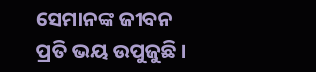ସେମାନଙ୍କ ଜୀବନ ପ୍ରତି ଭୟ ଉପୁଜୁଛି ।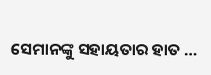ସେମାନଙ୍କୁ ସହାୟତାର ହାତ …